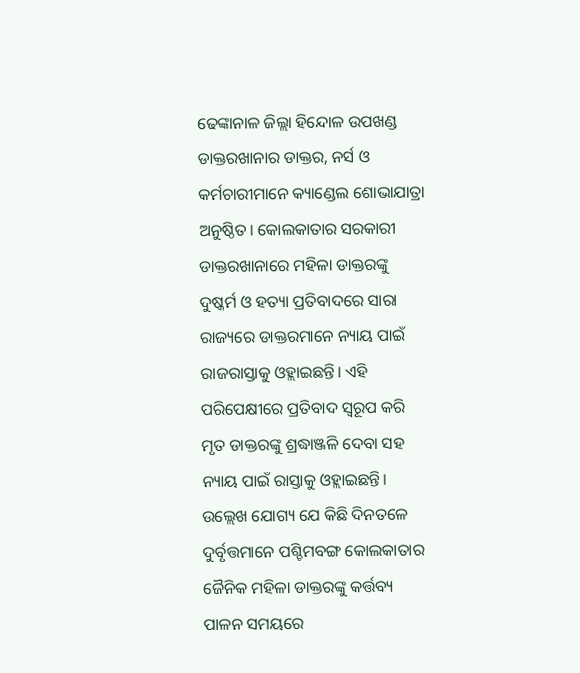ଢେଙ୍କାନାଳ ଜିଲ୍ଲା ହିନ୍ଦୋଳ ଉପଖଣ୍ଡ ଡାକ୍ତରଖାନାର ଡାକ୍ତର, ନର୍ସ ଓ କର୍ମଚାରୀମାନେ କ୍ୟାଣ୍ଡେଲ ଶୋଭାଯାତ୍ରା ଅନୁଷ୍ଠିତ। କୋଲକାତାର ସରକାରୀ ଡାକ୍ତରଖାନାରେ ମହିଳା ଡାକ୍ତରଙ୍କୁ ଦୁଷ୍କର୍ମ ଓ ହତ୍ୟା ପ୍ରତିବାଦରେ ସାରା ରାଜ୍ୟରେ ଡାକ୍ତରମାନେ ନ୍ୟାୟ ପାଇଁ ରାଜରାସ୍ତାକୁ ଓହ୍ଲାଇଛନ୍ତି। ଏହି ପରିପେକ୍ଷୀରେ ପ୍ରତିବାଦ ସ୍ୱରୂପ କରି ମୃତ ଡାକ୍ତରଙ୍କୁ ଶ୍ରଦ୍ଧାଞ୍ଜଳି ଦେବା ସହ ନ୍ୟାୟ ପାଇଁ ରାସ୍ତାକୁ ଓହ୍ଲାଇଛନ୍ତି। ଉଲ୍ଲେଖ ଯୋଗ୍ୟ ଯେ କିଛି ଦିନତଳେ ଦୁର୍ବୃତ୍ତମାନେ ପଶ୍ଚିମବଙ୍ଗ କୋଲକାତାର ଜୈନିକ ମହିଳା ଡାକ୍ତରଙ୍କୁ କର୍ତ୍ତବ୍ୟ ପାଳନ ସମୟରେ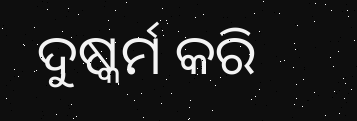ଦୁଷ୍କର୍ମ କରି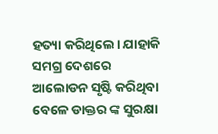ହତ୍ୟା କରିଥିଲେ। ଯାହାକି ସମଗ୍ର ଦେଶରେ ଆଲୋଡନ ସୃଷ୍ଟି କରିଥିବା ବେଳେ ଡାକ୍ତର ଙ୍କ ସୁରକ୍ଷା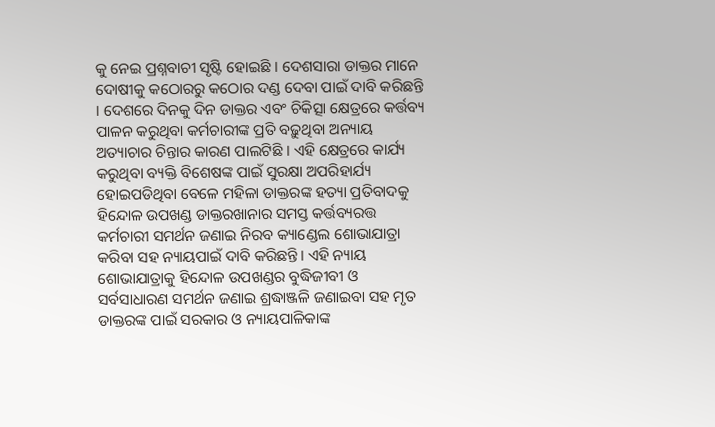କୁ ନେଇ ପ୍ରଶ୍ନବାଚୀ ସୃଷ୍ଟି ହୋଇଛି । ଦେଶସାରା ଡାକ୍ତର ମାନେ ଦୋଷୀକୁ କଠୋରରୁ କଠୋର ଦଣ୍ଡ ଦେବା ପାଇଁ ଦାବି କରିଛନ୍ତି । ଦେଶରେ ଦିନକୁ ଦିନ ଡାକ୍ତର ଏବଂ ଚିକିତ୍ସା କ୍ଷେତ୍ରରେ କର୍ତ୍ତବ୍ୟ ପାଳନ କରୁଥିବା କର୍ମଚାରୀଙ୍କ ପ୍ରତି ବଢ଼ୁଥିବା ଅନ୍ୟାୟ ଅତ୍ୟାଚାର ଚିନ୍ତାର କାରଣ ପାଲଟିଛି । ଏହି କ୍ଷେତ୍ରରେ କାର୍ଯ୍ୟ କରୁଥିବା ବ୍ୟକ୍ତି ବିଶେଷଙ୍କ ପାଇଁ ସୁରକ୍ଷା ଅପରିହାର୍ଯ୍ୟ ହୋଇପଡିଥିବା ବେଳେ ମହିଳା ଡାକ୍ତରଙ୍କ ହତ୍ୟା ପ୍ରତିବାଦକୁ ହିନ୍ଦୋଳ ଉପଖଣ୍ଡ ଡାକ୍ତରଖାନାର ସମସ୍ତ କର୍ତ୍ତବ୍ୟରତ୍ତ କର୍ମଚାରୀ ସମର୍ଥନ ଜଣାଇ ନିରବ କ୍ୟାଣ୍ଡେଲ ଶୋଭାଯାତ୍ରା କରିବା ସହ ନ୍ୟାୟପାଇଁ ଦାବି କରିଛନ୍ତି। ଏହି ନ୍ୟାୟ ଶୋଭାଯାତ୍ରାକୁ ହିନ୍ଦୋଳ ଉପଖଣ୍ଡର ବୁଦ୍ଧିଜୀବୀ ଓ ସର୍ବସାଧାରଣ ସମର୍ଥନ ଜଣାଇ ଶ୍ରଦ୍ଧାଞ୍ଜଳି ଜଣାଇବା ସହ ମୃତ ଡାକ୍ତରଙ୍କ ପାଇଁ ସରକାର ଓ ନ୍ୟାୟପାଳିକାଙ୍କ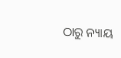ଠାରୁ ନ୍ୟାୟ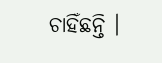ଚାହିଁଛନ୍ତି ।